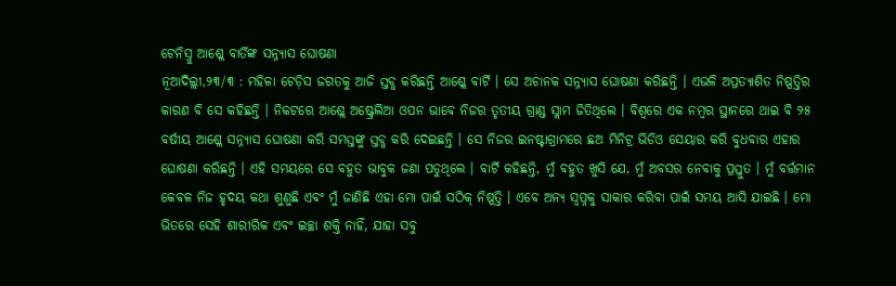ଟେନିସ୍ରୁ ଆଶ୍ଲେ ବାର୍ତିଙ୍କ ସନ୍ନ୍ୟାସ ଘୋଷଣା
ନୂଆଦିଲ୍ଲୀ,୨୩/୩ : ମହିଳା ଟେଡ଼ିସ ଜଗତକୁ ଆଜି ସ୍ତବ୍ଧ କରିଛନ୍ତି ଆଶ୍ଲେ ବାର୍ଟି । ସେ ଅଚାନକ ସନ୍ନ୍ୟାସ ଘୋଷଣା କରିଛନ୍ତି । ଏଭଳି ଅପ୍ରତ୍ୟାଶିତ ନିଷ୍ପତ୍ତିର କାରଣ ବି ସେ କହିଛନ୍ତି । ନିକଟରେ ଆଶ୍ଲେ ଅଷ୍ଟ୍ରେଲିଆ ଓପନ ଭାବେ ନିଜର ତୃତୀୟ ଗ୍ରାଣ୍ଡ ସ୍ଲାମ ଜିତିଥିଲେ । ବିଶ୍ୱରେ ଏକ ନମ୍ବର ସ୍ଥାନରେ ଥାଇ ବି ୨୫ ବର୍ଷୀୟ ଆଶ୍ଲେ ସନ୍ନ୍ୟାସ ଘୋଷଣା କରି ସମସ୍ତଙ୍କୁ ସ୍ତବ୍ଧ କରି ଦେଇଛନ୍ତି । ସେ ନିଜର ଇନଷ୍ଟାଗ୍ରାମରେ ଛଅ ମିନିଟ୍ର ଭିଡିଓ ସେୟାର କରି ବୁଧବାର ଏହାର ଘୋଷଣା କରିଛନ୍ତି । ଏହି ସମୟରେ ସେ ବହୁତ ଭାବୁକ ଜଣା ପଡୁଥିଲେ । ବାର୍ଟି କହିଛନ୍ତି, ମୁଁ ବହୁତ ଖୁସି ଯେ, ମୁଁ ଅବସର ନେବାକୁ ପ୍ରସ୍ତୁତ । ମୁଁ ବର୍ତ୍ତମାନ କେବଳ ନିଜ ହୃଦୟ କଥା ଶୁଣୁଛି ଏବଂ ମୁଁ ଜାଣିଛି ଏହା ମୋ ପାଇଁ ସଠିକ୍ ନିଷ୍ପତ୍ତି । ଏବେ ଅନ୍ୟ ସ୍ୱପ୍ନକୁ ସାକାର କରିବା ପାଇଁ ସମୟ ଆସି ଯାଇଛି । ମୋ ଭିତରେ ସେହି ଶାରୀରିକ ଏବଂ ଇଚ୍ଛା ଶକ୍ତି ନାହିଁ, ଯାହା ସବୁ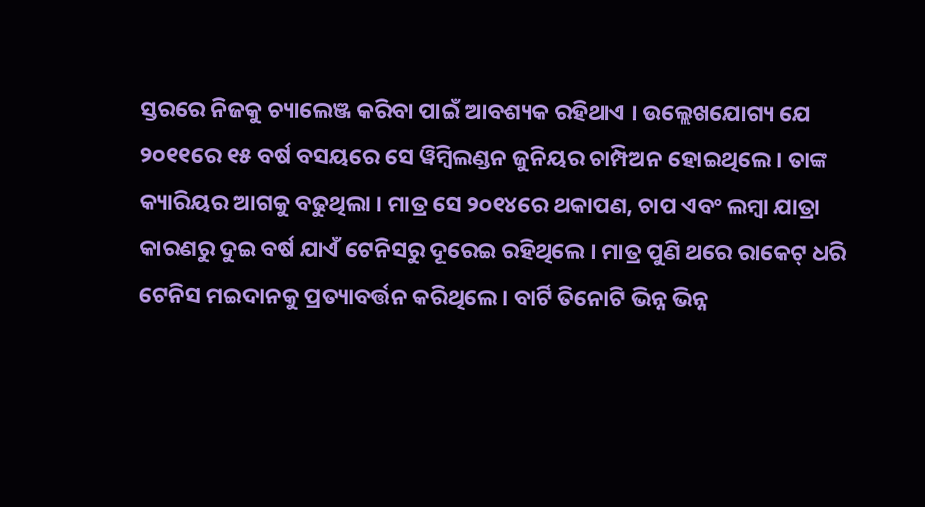ସ୍ତରରେ ନିଜକୁ ଚ୍ୟାଲେଞ୍ଜ କରିବା ପାଇଁ ଆବଶ୍ୟକ ରହିଥାଏ । ଉଲ୍ଲେଖଯୋଗ୍ୟ ଯେ ୨୦୧୧ରେ ୧୫ ବର୍ଷ ବସୟରେ ସେ ୱିମ୍ବିଲଣ୍ଡନ ଜୁନିୟର ଚାମ୍ପିଅନ ହୋଇଥିଲେ । ତାଙ୍କ କ୍ୟାରିୟର ଆଗକୁ ବଢୁଥିଲା । ମାତ୍ର ସେ ୨୦୧୪ରେ ଥକାପଣ, ଚାପ ଏବଂ ଲମ୍ବା ଯାତ୍ରା କାରଣରୁ ଦୁଇ ବର୍ଷ ଯାଏଁ ଟେନିସରୁ ଦୂରେଇ ରହିଥିଲେ । ମାତ୍ର ପୁଣି ଥରେ ରାକେଟ୍ ଧରି ଟେନିସ ମଇଦାନକୁ ପ୍ରତ୍ୟାବର୍ତ୍ତନ କରିଥିଲେ । ବାର୍ଟି ତିନୋଟି ଭିନ୍ନ ଭିନ୍ନ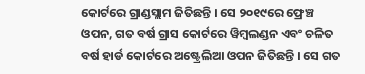କୋର୍ଟରେ ଗ୍ରାଣ୍ଡସ୍ଲାମ ଜିତିଛନ୍ତି । ସେ ୨୦୧୯ରେ ଫ୍ରେଞ୍ଚ ଓପନ, ଗତ ବର୍ଷ ଗ୍ରାସ କୋର୍ଟରେ ୱିମ୍ବଲଣ୍ଡନ ଏବଂ ଚଳିତ ବର୍ଷ ହାର୍ଡ କୋର୍ଟରେ ଅଷ୍ଟ୍ରେଲିଆ ଓପନ ଜିତିଛନ୍ତି । ସେ ଗତ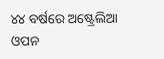୪୪ ବର୍ଷରେ ଅଷ୍ଟ୍ରେଲିଆ ଓପନ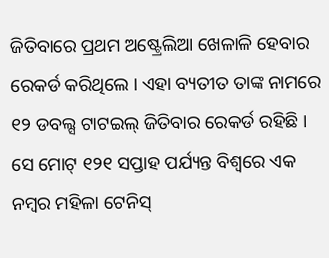ଜିତିବାରେ ପ୍ରଥମ ଅଷ୍ଟ୍ରେଲିଆ ଖେଳାଳି ହେବାର ରେକର୍ଡ କରିଥିଲେ । ଏହା ବ୍ୟତୀତ ତାଙ୍କ ନାମରେ ୧୨ ଡବଲ୍ସ ଟାଟଇଲ୍ ଜିତିବାର ରେକର୍ଡ ରହିଛି । ସେ ମୋଟ୍ ୧୨୧ ସପ୍ତାହ ପର୍ଯ୍ୟନ୍ତ ବିଶ୍ୱରେ ଏକ ନମ୍ବର ମହିଳା ଟେନିସ୍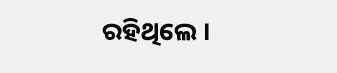ରହିଥିଲେ ।